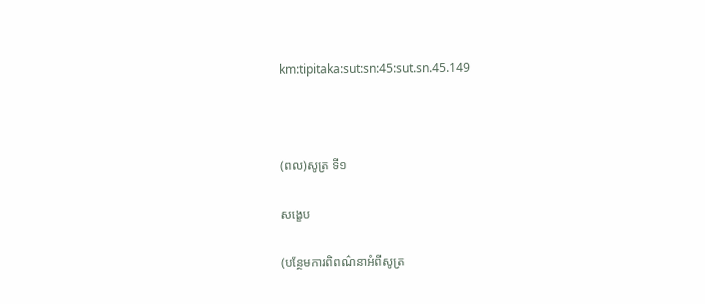km:tipitaka:sut:sn:45:sut.sn.45.149



(ពល)សូត្រ ទី១

សង្ខេប

(បន្ថែមការពិពណ៌នាអំពីសូត្រ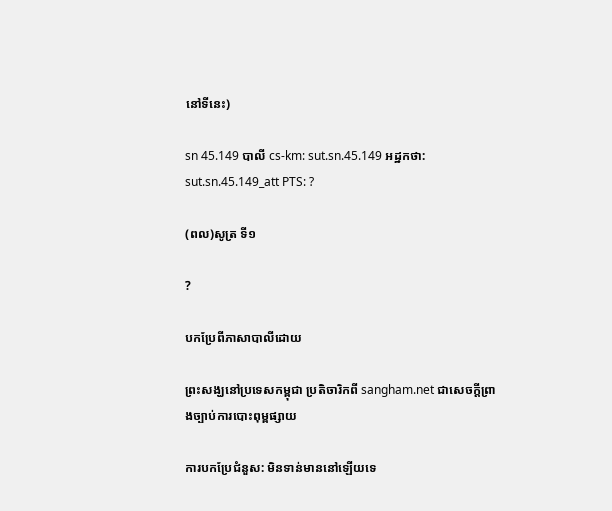នៅទីនេះ)

sn 45.149 បាលី cs-km: sut.sn.45.149 អដ្ឋកថា: sut.sn.45.149_att PTS: ?

(ពល)សូត្រ ទី១

?

បកប្រែពីភាសាបាលីដោយ

ព្រះសង្ឃនៅប្រទេសកម្ពុជា ប្រតិចារិកពី sangham.net ជាសេចក្តីព្រាងច្បាប់ការបោះពុម្ពផ្សាយ

ការបកប្រែជំនួស: មិនទាន់មាននៅឡើយទេ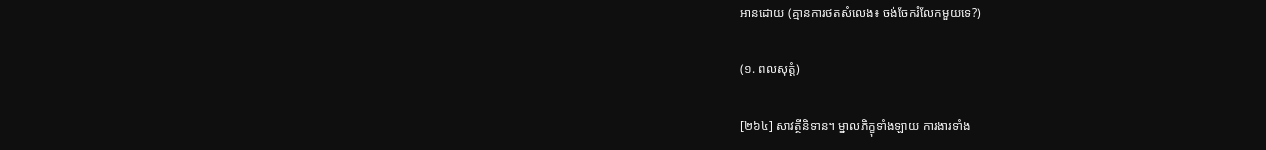អានដោយ (គ្មានការថតសំលេង៖ ចង់ចែករំលែកមួយទេ?)

(១. ពលសុត្តំ)

[២៦៤] សាវត្ថីនិទាន។ ម្នាលភិក្ខុទាំងឡាយ ការងារទាំង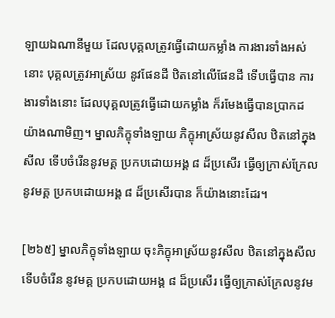ឡាយឯណានីមួយ ដែលបុគ្គលត្រូវធ្វើដោយកម្លាំង ការងារទាំងអស់នោះ បុគ្គលត្រូវអាស្រ័យ នូវផែនដី ឋិតនៅលើផែនដី ទើបធ្វើបាន ការងារទាំងនោះ ដែលបុគ្គលត្រូវធ្វើដោយកម្លាំង ក៏រមែងធ្វើបានប្រាកដ យ៉ាងណាមិញ។ ម្នាលភិក្ខុទាំងឡាយ ភិក្ខុអាស្រ័យនូវសីល ឋិតនៅក្នុងសីល ទើបចំរើននូវមគ្គ ប្រកបដោយអង្គ ៨ ដ៏ប្រសើរ ធ្វើឲ្យក្រាស់ក្រែល នូវមគ្គ ប្រកបដោយអង្គ ៨ ដ៏ប្រសើរបាន ក៏យ៉ាងនោះដែរ។

[២៦៥] ម្នាលភិក្ខុទាំងឡាយ ចុះភិក្ខុអាស្រ័យនូវសីល ឋិតនៅក្នុងសីល ទើបចំរើន នូវមគ្គ ប្រកបដោយអង្គ ៨ ដ៏ប្រសើរ ធ្វើឲ្យក្រាស់ក្រែលនូវម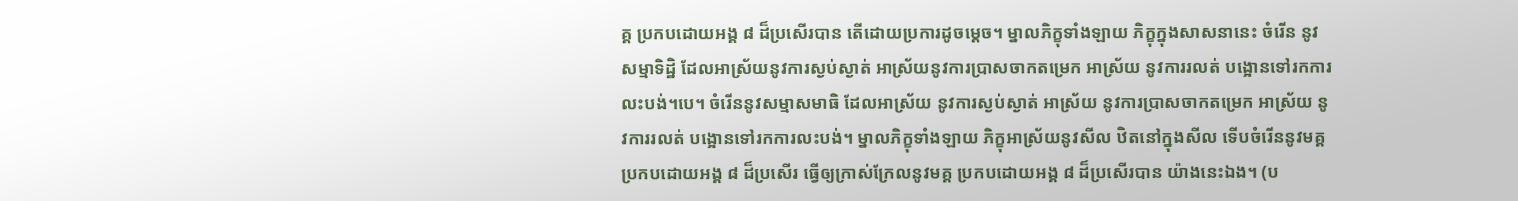គ្គ ប្រកបដោយអង្គ ៨ ដ៏ប្រសើរបាន តើដោយប្រការដូចម្តេច។ ម្នាលភិក្ខុទាំងឡាយ ភិក្ខុក្នុងសាសនានេះ ចំរើន នូវសម្មាទិដ្ឋិ ដែលអាស្រ័យនូវការស្ងប់ស្ងាត់ អាស្រ័យនូវការប្រាសចាកតម្រេក អាស្រ័យ នូវការរលត់ បង្អោនទៅរកការលះបង់។បេ។ ចំរើននូវសម្មាសមាធិ ដែលអាស្រ័យ នូវការស្ងប់ស្ងាត់ អាស្រ័យ នូវការប្រាសចាកតម្រេក អាស្រ័យ នូវការរលត់ បង្អោនទៅរកការលះបង់។ ម្នាលភិក្ខុទាំងឡាយ ភិក្ខុអាស្រ័យនូវសីល ឋិតនៅក្នុងសីល ទើបចំរើននូវមគ្គ ប្រកបដោយអង្គ ៨ ដ៏ប្រសើរ ធ្វើឲ្យក្រាស់ក្រែលនូវមគ្គ ប្រកបដោយអង្គ ៨ ដ៏ប្រសើរបាន យ៉ាងនេះឯង។ (ប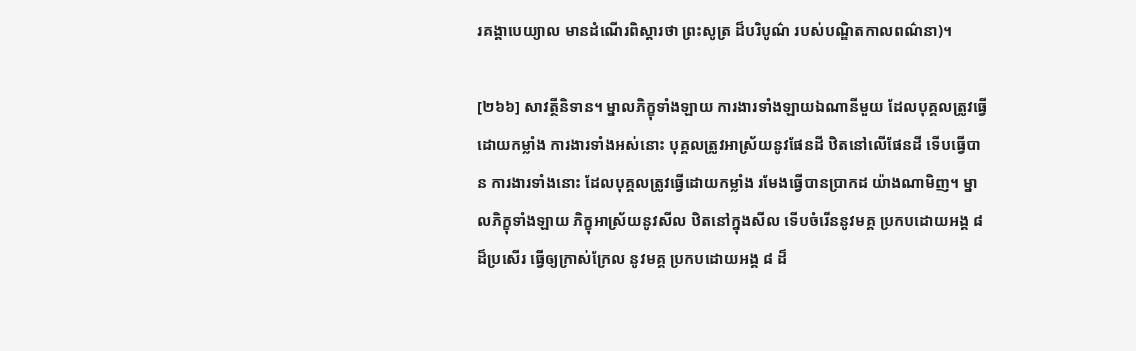រគង្គាបេយ្យាល មានដំណើរពិស្តារថា ព្រះសូត្រ ដ៏បរិបូណ៌ របស់បណ្ឌិតកាលពណ៌នា)។

[២៦៦] សាវត្ថីនិទាន។ ម្នាលភិក្ខុទាំងឡាយ ការងារទាំងឡាយឯណានីមួយ ដែលបុគ្គលត្រូវធ្វើដោយកម្លាំង ការងារទាំងអស់នោះ បុគ្គលត្រូវអាស្រ័យនូវផែនដី ឋិតនៅលើផែនដី ទើបធ្វើបាន ការងារទាំងនោះ ដែលបុគ្គលត្រូវធ្វើដោយកម្លាំង រមែងធ្វើបានប្រាកដ យ៉ាងណាមិញ។ ម្នាលភិក្ខុទាំងឡាយ ភិក្ខុអាស្រ័យនូវសីល ឋិតនៅក្នុងសីល ទើបចំរើននូវមគ្គ ប្រកបដោយអង្គ ៨ ដ៏ប្រសើរ ធ្វើឲ្យក្រាស់ក្រែល នូវមគ្គ ប្រកបដោយអង្គ ៨ ដ៏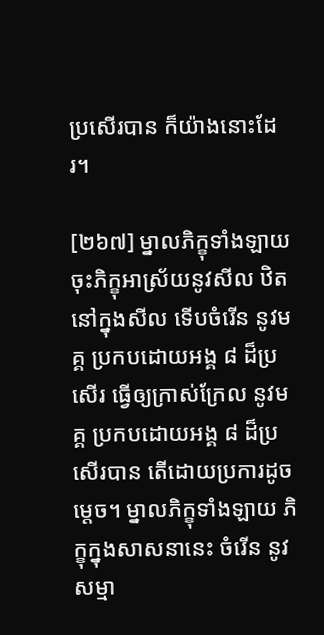ប្រសើរបាន ក៏យ៉ាងនោះដែរ។

[២៦៧] ម្នាលភិក្ខុទាំងឡាយ ចុះភិក្ខុអាស្រ័យនូវសីល ឋិតនៅក្នុងសីល ទើបចំរើន នូវមគ្គ ប្រកបដោយអង្គ ៨ ដ៏ប្រសើរ ធ្វើឲ្យក្រាស់ក្រែល នូវមគ្គ ប្រកបដោយអង្គ ៨ ដ៏ប្រសើរបាន តើដោយប្រការដូចម្តេច។ ម្នាលភិក្ខុទាំងឡាយ ភិក្ខុក្នុងសាសនានេះ ចំរើន នូវសម្មា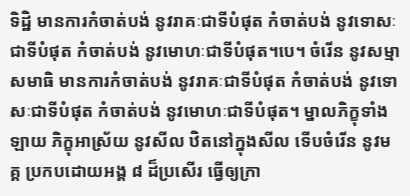ទិដ្ឋិ មានការកំចាត់បង់ នូវរាគៈជាទីបំផុត កំចាត់បង់ នូវទោសៈជាទីបំផុត កំចាត់បង់ នូវមោហៈជាទីបំផុត។បេ។ ចំរើន នូវសម្មាសមាធិ មានការកំចាត់បង់ នូវរាគៈជាទីបំផុត កំចាត់បង់ នូវទោសៈជាទីបំផុត កំចាត់បង់ នូវមោហៈជាទីបំផុត។ ម្នាលភិក្ខុទាំងឡាយ ភិក្ខុអាស្រ័យ នូវសីល ឋិតនៅក្នុងសីល ទើបចំរើន នូវមគ្គ ប្រកបដោយអង្គ ៨ ដ៏ប្រសើរ ធ្វើឲ្យក្រា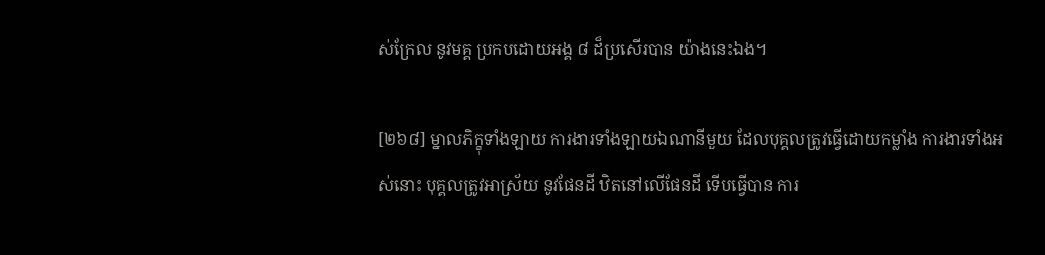ស់ក្រែល នូវមគ្គ ប្រកបដោយអង្គ ៨ ដ៏ប្រសើរបាន យ៉ាងនេះឯង។

[២៦៨] ម្នាលភិក្ខុទាំងឡាយ ការងារទាំងឡាយឯណានីមួយ ដែលបុគ្គលត្រូវធ្វើដោយកម្លាំង ការងារទាំងអស់នោះ បុគ្គលត្រូវអាស្រ័យ នូវផែនដី ឋិតនៅលើផែនដី ទើបធ្វើបាន ការ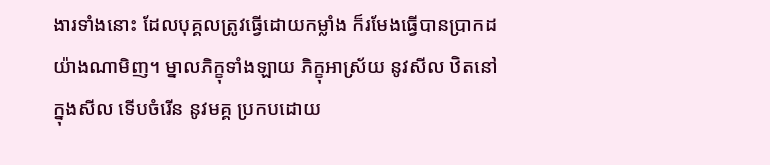ងារទាំងនោះ ដែលបុគ្គលត្រូវធ្វើដោយកម្លាំង ក៏រមែងធ្វើបានប្រាកដ យ៉ាងណាមិញ។ ម្នាលភិក្ខុទាំងឡាយ ភិក្ខុអាស្រ័យ នូវសីល ឋិតនៅក្នុងសីល ទើបចំរើន នូវមគ្គ ប្រកបដោយ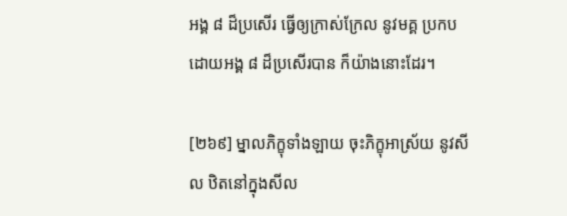អង្គ ៨ ដ៏ប្រសើរ ធ្វើឲ្យក្រាស់ក្រែល នូវមគ្គ ប្រកបដោយអង្គ ៨ ដ៏ប្រសើរបាន ក៏យ៉ាងនោះដែរ។

[២៦៩] ម្នាលភិក្ខុទាំងឡាយ ចុះភិក្ខុអាស្រ័យ នូវសីល ឋិតនៅក្នុងសីល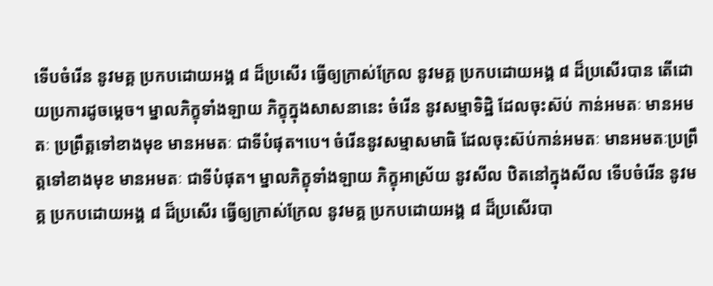ទើបចំរើន នូវមគ្គ ប្រកបដោយអង្គ ៨ ដ៏ប្រសើរ ធ្វើឲ្យក្រាស់ក្រែល នូវមគ្គ ប្រកបដោយអង្គ ៨ ដ៏ប្រសើរបាន តើដោយប្រការដូចម្តេច។ ម្នាលភិក្ខុទាំងឡាយ ភិក្ខុក្នុងសាសនានេះ ចំរើន នូវសម្មាទិដ្ឋិ ដែលចុះស៊ប់ កាន់អមតៈ មានអមតៈ ប្រព្រឹត្តទៅខាងមុខ មានអមតៈ ជាទីបំផុត។បេ។ ចំរើននូវសម្មាសមាធិ ដែលចុះស៊ប់កាន់អមតៈ មានអមតៈប្រព្រឹត្តទៅខាងមុខ មានអមតៈ ជាទីបំផុត។ ម្នាលភិក្ខុទាំងឡាយ ភិក្ខុអាស្រ័យ នូវសីល ឋិតនៅក្នុងសីល ទើបចំរើន នូវមគ្គ ប្រកបដោយអង្គ ៨ ដ៏ប្រសើរ ធ្វើឲ្យក្រាស់ក្រែល នូវមគ្គ ប្រកបដោយអង្គ ៨ ដ៏ប្រសើរបា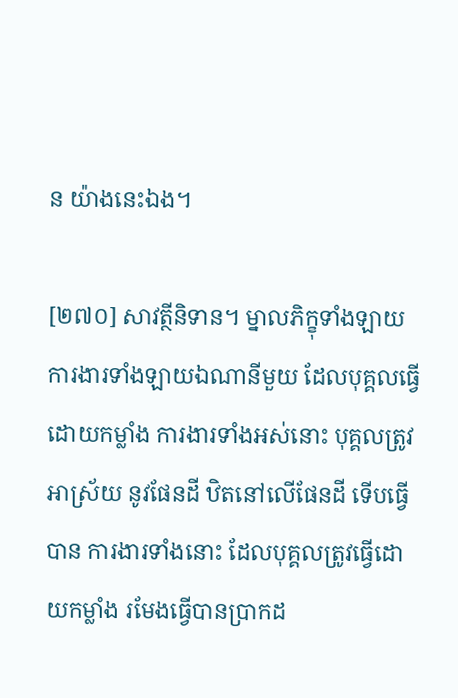ន យ៉ាងនេះឯង។

[២៧០] សាវត្ថីនិទាន។ ម្នាលភិក្ខុទាំងឡាយ ការងារទាំងឡាយឯណានីមួយ ដែលបុគ្គលធ្វើដោយកម្លាំង ការងារទាំងអស់នោះ បុគ្គលត្រូវអាស្រ័យ នូវផែនដី ឋិតនៅលើផែនដី ទើបធ្វើបាន ការងារទាំងនោះ ដែលបុគ្គលត្រូវធ្វើដោយកម្លាំង រមែងធ្វើបានប្រាកដ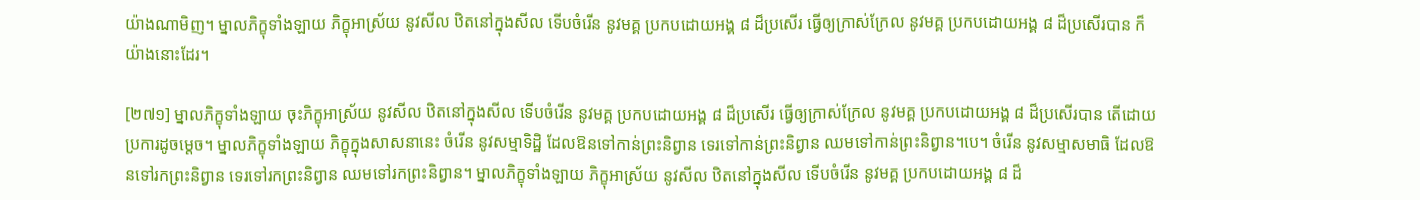យ៉ាងណាមិញ។ ម្នាលភិក្ខុទាំងឡាយ ភិក្ខុអាស្រ័យ នូវសីល ឋិតនៅក្នុងសីល ទើបចំរើន នូវមគ្គ ប្រកបដោយអង្គ ៨ ដ៏ប្រសើរ ធ្វើឲ្យក្រាស់ក្រែល នូវមគ្គ ប្រកបដោយអង្គ ៨ ដ៏ប្រសើរបាន ក៏យ៉ាងនោះដែរ។

[២៧១] ម្នាលភិក្ខុទាំងឡាយ ចុះភិក្ខុអាស្រ័យ នូវសីល ឋិតនៅក្នុងសីល ទើបចំរើន នូវមគ្គ ប្រកបដោយអង្គ ៨ ដ៏ប្រសើរ ធ្វើឲ្យក្រាស់ក្រែល នូវមគ្គ ប្រកបដោយអង្គ ៨ ដ៏ប្រសើរបាន តើដោយប្រការដូចម្តេច។ ម្នាលភិក្ខុទាំងឡាយ ភិក្ខុក្នុងសាសនានេះ ចំរើន នូវសម្មាទិដ្ឋិ ដែលឱនទៅកាន់ព្រះនិព្វាន ទេរទៅកាន់ព្រះនិព្វាន ឈមទៅកាន់ព្រះនិព្វាន។បេ។ ចំរើន នូវសម្មាសមាធិ ដែលឱនទៅរកព្រះនិព្វាន ទេរទៅរកព្រះនិព្វាន ឈមទៅរកព្រះនិព្វាន។ ម្នាលភិក្ខុទាំងឡាយ ភិក្ខុអាស្រ័យ នូវសីល ឋិតនៅក្នុងសីល ទើបចំរើន នូវមគ្គ ប្រកបដោយអង្គ ៨ ដ៏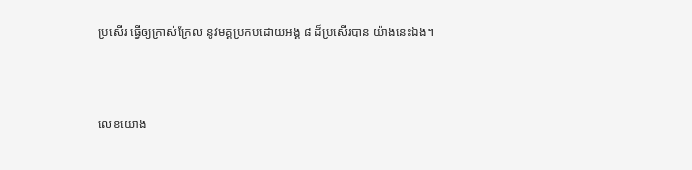ប្រសើរ ធ្វើឲ្យក្រាស់ក្រែល នូវមគ្គប្រកបដោយអង្គ ៨ ដ៏ប្រសើរបាន យ៉ាងនេះឯង។



លេខយោង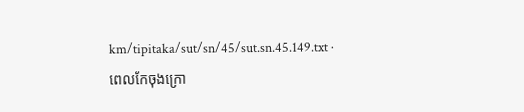km/tipitaka/sut/sn/45/sut.sn.45.149.txt · ពេលកែចុងក្រោ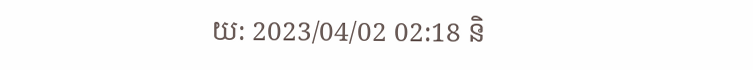យ: 2023/04/02 02:18 និ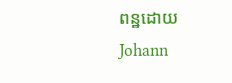ពន្ឋដោយ Johann